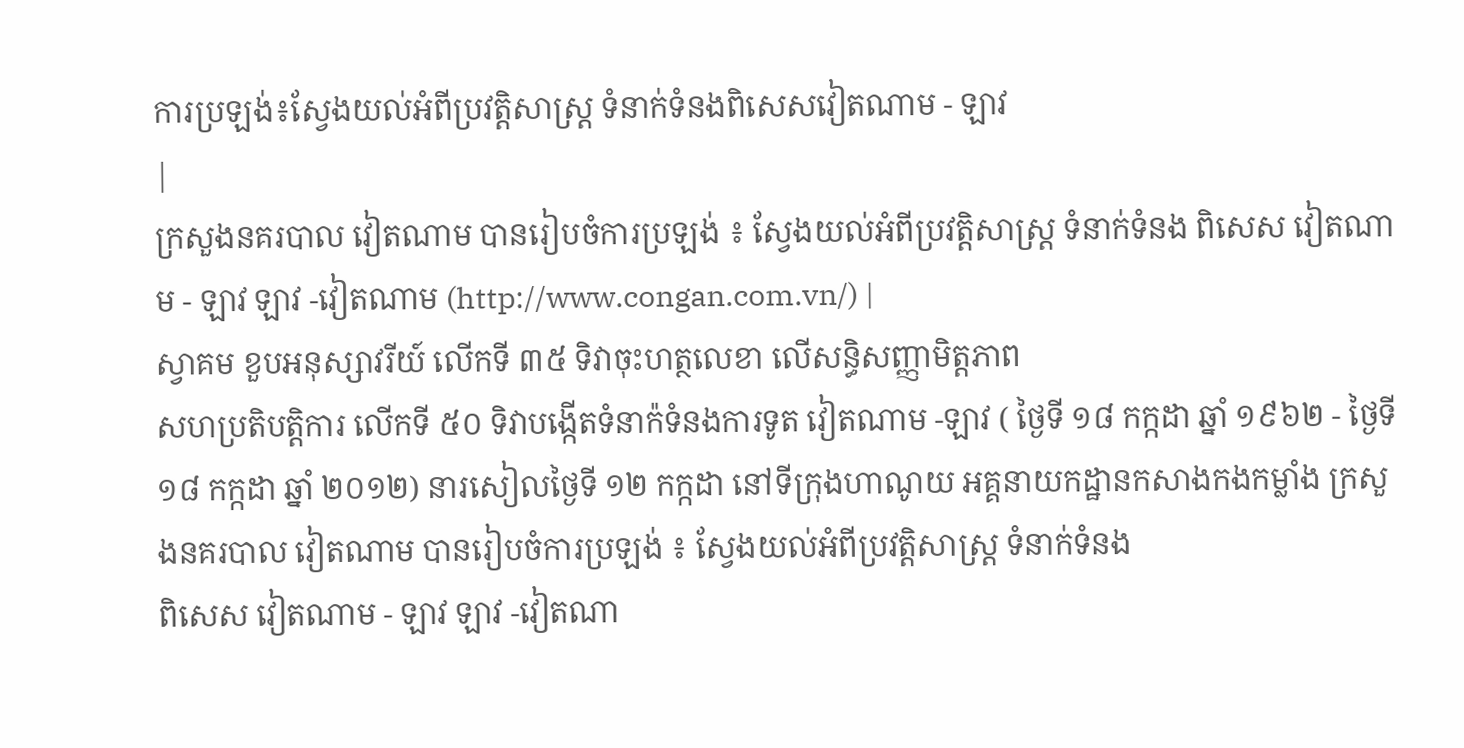ការប្រឡង់៖ស្វែងយល់អំពីប្រវត្តិសាស្ត្រ ទំនាក់ទំនងពិសេសវៀតណាម - ឡាវ
|
ក្រសួងនគរបាល វៀតណាម បានរៀបចំការប្រឡង់ ៖ ស្វែងយល់អំពីប្រវត្តិសាស្ត្រ ទំនាក់ទំនង ពិសេស វៀតណាម - ឡាវ ឡាវ -វៀតណាម (http://www.congan.com.vn/) |
ស្វាគម ខួបអនុស្សាវរីយ៍ លើកទី ៣៥ ទិវាចុះហត្ថលេខា លើសន្ធិសញ្ញាមិត្តភាព
សហប្រតិបត្តិការ លើកទី ៥០ ទិវាបង្កើតទំនាក៉ទំនងការទូត វៀតណាម -ឡាវ ( ថ្ងៃទី ១៨ កក្កដា ឆ្នាំ ១៩៦២ - ថ្ងៃទី ១៨ កក្កដា ឆ្នាំ ២០១២) នារសៀលថ្ងៃទី ១២ កក្កដា នៅទីក្រុងហាណូយ អគ្គនាយកដ្ឋានកសាងកងកម្លាំង ក្រសួងនគរបាល វៀតណាម បានរៀបចំការប្រឡង់ ៖ ស្វែងយល់អំពីប្រវត្តិសាស្ត្រ ទំនាក់ទំនង
ពិសេស វៀតណាម - ឡាវ ឡាវ -វៀតណា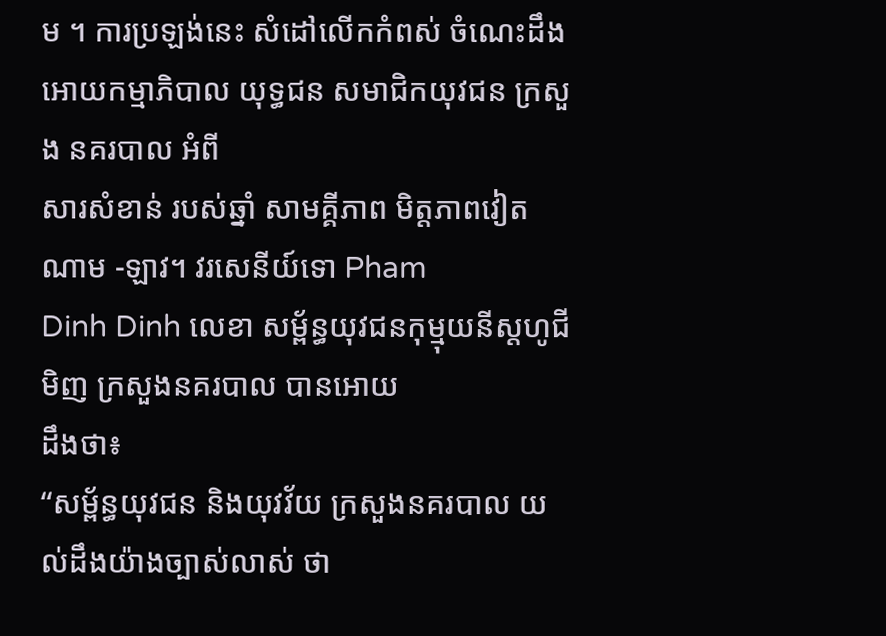ម ។ ការប្រឡង់នេះ សំដៅលើកកំពស់ ចំណេះដឹង អោយកម្មាភិបាល យុទ្ធជន សមាជិកយុវជន ក្រសួង នគរបាល អំពី
សារសំខាន់ របស់ឆ្នាំ សាមគ្គីភាព មិត្តភាពវៀតណាម -ឡាវ។ វរសេនីយ៍ទោ Pham
Dinh Dinh លេខា សម្ព័ន្ធយុវជនកុម្មុយនីស្តហូជីមិញ ក្រសួងនគរបាល បានអោយ
ដឹងថា៖
“សម្ព័ន្ធយុវជន និងយុវវ័យ ក្រសួងនគរបាល យល់ដឹងយ៉ាងច្បាស់លាស់ ថា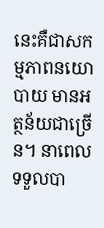នេះគឺជាសកម្មភាពនយោបាយ មានអត្ថន័យជាច្រើន។ នាពេលទទួលបា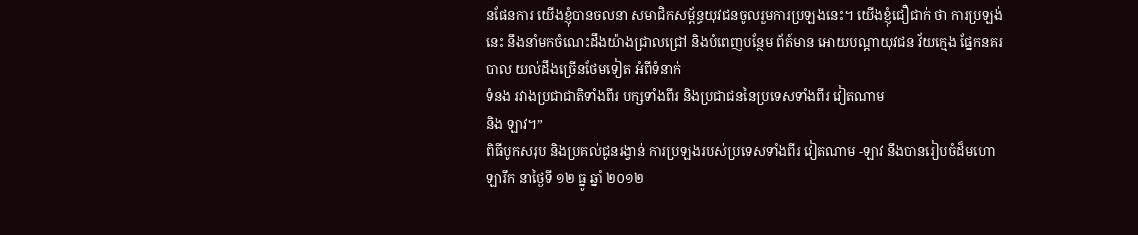នផែនការ យើងខ្ញុំបានចលនា សមាជិកសម្ព័ន្ធយុវជនចូលរួមការប្រឡងនេះ។ យើងខ្ញុំជឿជាក់ ថា ការប្រឡង់នេះ នឹងនាំមកចំណេះដឹងយ៉ាងជ្រាលជ្រៅ និងបំពេញបន្ថែម ព័ត៍មាន អោយបណ្ដាយុវជន វ័យក្មេង ផ្នែកនគរបាល យល់ដឹងច្រើនថែមទៀត អំពីទំនាក់
ទំនង រវាងប្រជាជាតិទាំងពីរ បក្សទាំងពីរ និងប្រជាជននៃប្រទេសទាំងពីរ វៀតណាម
និង ឡាវ។”
ពិធីបូកសរុប និងប្រគល់ជូនរង្វាន់ ការប្រឡងរបស់ប្រទេសទាំងពីរ វៀតណាម -ឡាវ នឹងបានរៀបចំដ៏មហោឡារឹក នាថ្ងៃទី ១២ ធ្នូ ឆ្នាំ ២០១២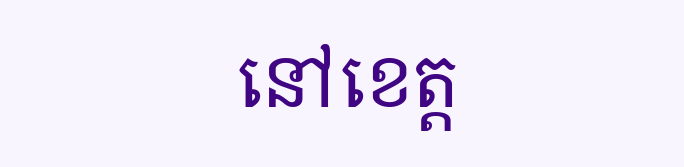នៅខេត្ត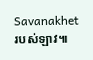Savanakhet
របស់ឡាវ៕